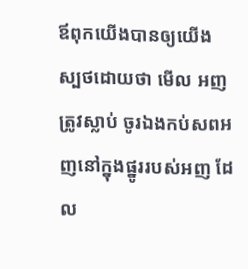ឪពុកយើងបានឲ្យយើងស្បថដោយថា មើល អញត្រូវស្លាប់ ចូរឯងកប់សពអញនៅក្នុងផ្នូររបស់អញ ដែល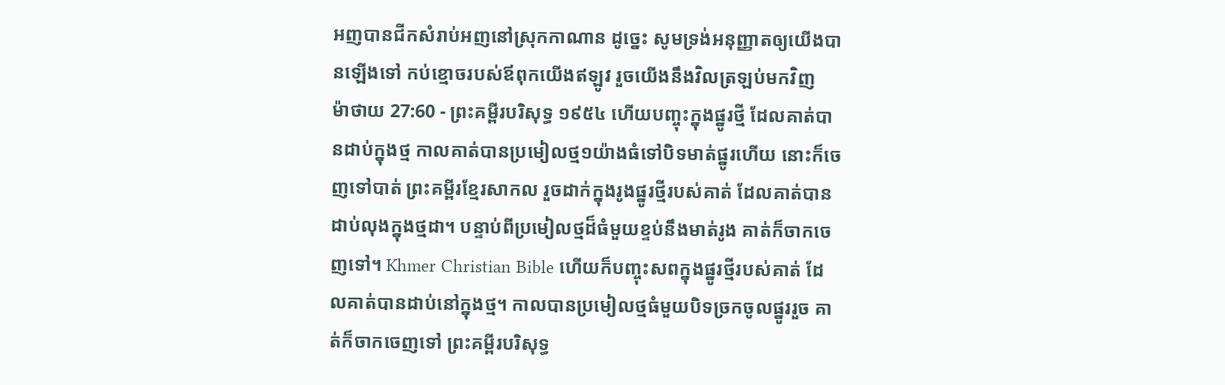អញបានជីកសំរាប់អញនៅស្រុកកាណាន ដូច្នេះ សូមទ្រង់អនុញ្ញាតឲ្យយើងបានឡើងទៅ កប់ខ្មោចរបស់ឪពុកយើងឥឡូវ រួចយើងនឹងវិលត្រឡប់មកវិញ
ម៉ាថាយ 27:60 - ព្រះគម្ពីរបរិសុទ្ធ ១៩៥៤ ហើយបញ្ចុះក្នុងផ្នូរថ្មី ដែលគាត់បានដាប់ក្នុងថ្ម កាលគាត់បានប្រមៀលថ្ម១យ៉ាងធំទៅបិទមាត់ផ្នូរហើយ នោះក៏ចេញទៅបាត់ ព្រះគម្ពីរខ្មែរសាកល រួចដាក់ក្នុងរូងផ្នូរថ្មីរបស់គាត់ ដែលគាត់បានដាប់លុងក្នុងថ្មដា។ បន្ទាប់ពីប្រមៀលថ្មដ៏ធំមួយខ្ទប់នឹងមាត់រូង គាត់ក៏ចាកចេញទៅ។ Khmer Christian Bible ហើយក៏បញ្ចុះសពក្នុងផ្នូរថ្មីរបស់គាត់ ដែលគាត់បានដាប់នៅក្នុងថ្ម។ កាលបានប្រមៀលថ្មធំមួយបិទច្រកចូលផ្នូររួច គាត់ក៏ចាកចេញទៅ ព្រះគម្ពីរបរិសុទ្ធ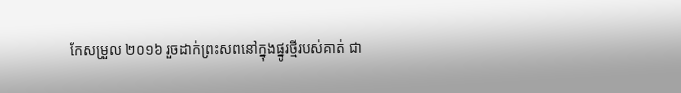កែសម្រួល ២០១៦ រួចដាក់ព្រះសពនៅក្នុងផ្នូរថ្មីរបស់គាត់ ជា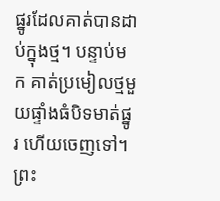ផ្នូរដែលគាត់បានដាប់ក្នុងថ្ម។ បន្ទាប់មក គាត់ប្រមៀលថ្មមួយផ្ទាំងធំបិទមាត់ផ្នូរ ហើយចេញទៅ។ ព្រះ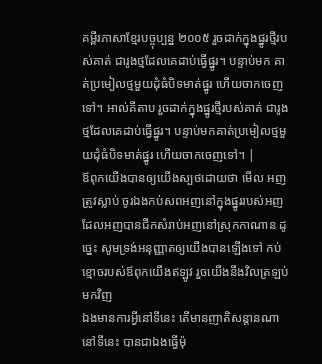គម្ពីរភាសាខ្មែរបច្ចុប្បន្ន ២០០៥ រួចដាក់ក្នុងផ្នូរថ្មីរបស់គាត់ ជារូងថ្មដែលគេដាប់ធ្វើផ្នូរ។ បន្ទាប់មក គាត់ប្រមៀលថ្មមួយដុំធំបិទមាត់ផ្នូរ ហើយចាកចេញទៅ។ អាល់គីតាប រួចដាក់ក្នុងផ្នូរថ្មីរបស់គាត់ ជារូងថ្មដែលគេដាប់ធ្វើផ្នូរ។ បន្ទាប់មកគាត់ប្រមៀលថ្មមួយដុំធំបិទមាត់ផ្នូរ ហើយចាកចេញទៅ។ |
ឪពុកយើងបានឲ្យយើងស្បថដោយថា មើល អញត្រូវស្លាប់ ចូរឯងកប់សពអញនៅក្នុងផ្នូររបស់អញ ដែលអញបានជីកសំរាប់អញនៅស្រុកកាណាន ដូច្នេះ សូមទ្រង់អនុញ្ញាតឲ្យយើងបានឡើងទៅ កប់ខ្មោចរបស់ឪពុកយើងឥឡូវ រួចយើងនឹងវិលត្រឡប់មកវិញ
ឯងមានការអ្វីនៅទីនេះ តើមានញាតិសន្តានណានៅទីនេះ បានជាឯងធ្វើម៉ុ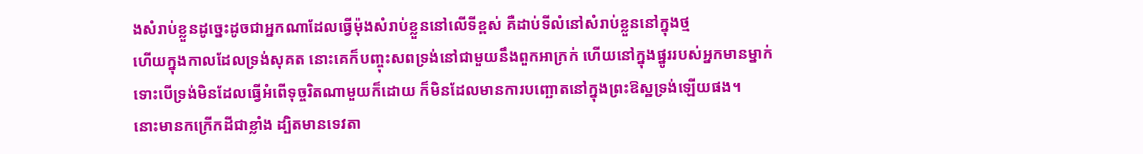ងសំរាប់ខ្លួនដូច្នេះដូចជាអ្នកណាដែលធ្វើម៉ុងសំរាប់ខ្លួននៅលើទីខ្ពស់ គឺដាប់ទីលំនៅសំរាប់ខ្លួននៅក្នុងថ្ម
ហើយក្នុងកាលដែលទ្រង់សុគត នោះគេក៏បញ្ចុះសពទ្រង់នៅជាមួយនឹងពួកអាក្រក់ ហើយនៅក្នុងផ្នូររបស់អ្នកមានម្នាក់ ទោះបើទ្រង់មិនដែលធ្វើអំពើទុច្ចរិតណាមួយក៏ដោយ ក៏មិនដែលមានការបញ្ឆោតនៅក្នុងព្រះឱស្ឋទ្រង់ឡើយផង។
នោះមានកក្រើកដីជាខ្លាំង ដ្បិតមានទេវតា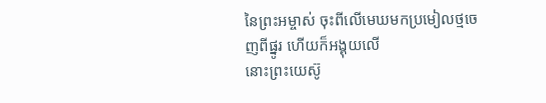នៃព្រះអម្ចាស់ ចុះពីលើមេឃមកប្រមៀលថ្មចេញពីផ្នូរ ហើយក៏អង្គុយលើ
នោះព្រះយេស៊ូ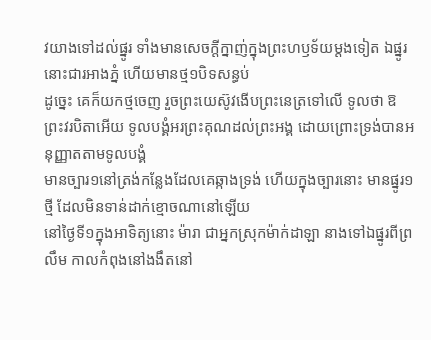វយាងទៅដល់ផ្នូរ ទាំងមានសេចក្ដីក្នាញ់ក្នុងព្រះហឫទ័យម្តងទៀត ឯផ្នូរនោះជារអាងភ្នំ ហើយមានថ្ម១បិទសន្ធប់
ដូច្នេះ គេក៏យកថ្មចេញ រួចព្រះយេស៊ូវងើបព្រះនេត្រទៅលើ ទូលថា ឱព្រះវរបិតាអើយ ទូលបង្គំអរព្រះគុណដល់ព្រះអង្គ ដោយព្រោះទ្រង់បានអនុញ្ញាតតាមទូលបង្គំ
មានច្បារ១នៅត្រង់កន្លែងដែលគេឆ្កាងទ្រង់ ហើយក្នុងច្បារនោះ មានផ្នូរ១ថ្មី ដែលមិនទាន់ដាក់ខ្មោចណានៅឡើយ
នៅថ្ងៃទី១ក្នុងអាទិត្យនោះ ម៉ារា ជាអ្នកស្រុកម៉ាក់ដាឡា នាងទៅឯផ្នូរពីព្រលឹម កាលកំពុងនៅងងឹតនៅ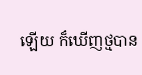ឡើយ ក៏ឃើញថ្មបាន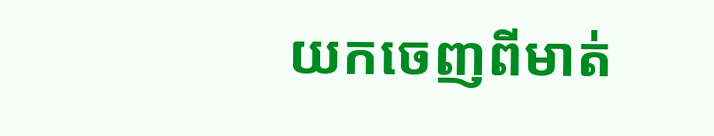យកចេញពីមាត់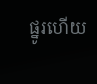ផ្នូរហើយ